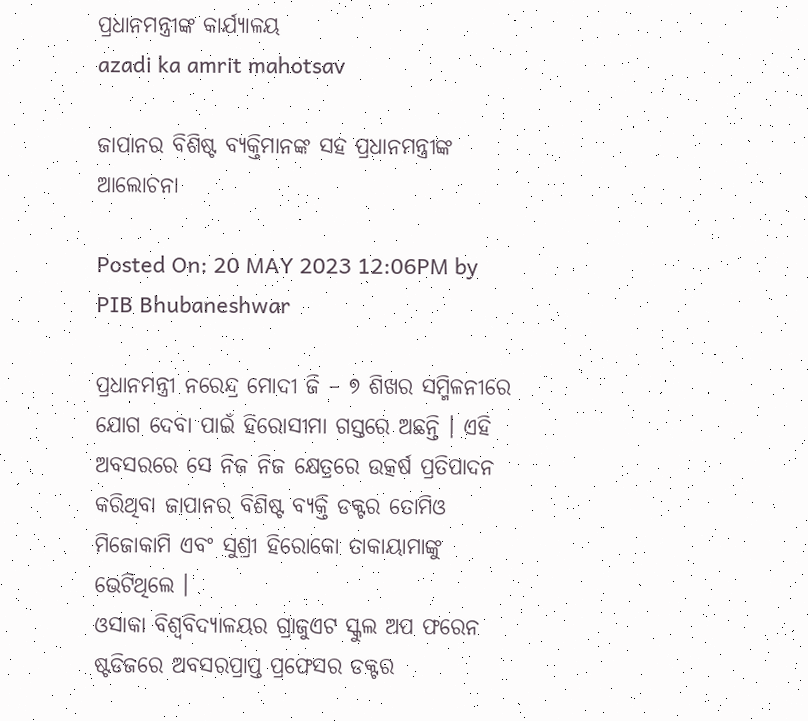ପ୍ରଧାନମନ୍ତ୍ରୀଙ୍କ କାର୍ଯ୍ୟାଳୟ
azadi ka amrit mahotsav

ଜାପାନର ବିଶିଷ୍ଟ ବ୍ୟକ୍ତିମାନଙ୍କ ସହ ପ୍ରଧାନମନ୍ତ୍ରୀଙ୍କ ଆଲୋଚନା

Posted On: 20 MAY 2023 12:06PM by PIB Bhubaneshwar

ପ୍ରଧାନମନ୍ତ୍ରୀ ନରେନ୍ଦ୍ର ମୋଦୀ ଜି – ୭ ଶିଖର ସମ୍ମିଳନୀରେ ଯୋଗ ଦେବା ପାଇଁ ହିରୋସୀମା ଗସ୍ତରେ ଅଛନ୍ତି । ଏହି ଅବସରରେ ସେ ନିଜ ନିଜ କ୍ଷେତ୍ରରେ ଉତ୍କର୍ଷ ପ୍ରତିପାଦନ କରିଥିବା ଜାପାନର ବିଶିଷ୍ଟ ବ୍ୟକ୍ତି ଡକ୍ଟର ତୋମିଓ ମିଜୋକାମି ଏବଂ ସୁଶ୍ରୀ ହିରୋକୋ ତାକାୟାମାଙ୍କୁ ଭେଟିଥିଲେ ।
ଓସାକା ବିଶ୍ୱବିଦ୍ୟାଳୟର ଗ୍ରାଜୁଏଟ ସ୍କୁଲ ଅପ ଫରେନ ଷ୍ଟଡିଜରେ ଅବସରପ୍ରାପ୍ତ ପ୍ରଫେସର ଡକ୍ଟର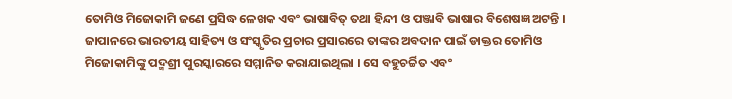ତୋମିଓ ମିଜୋକାମି ଜଣେ ପ୍ରସିଦ୍ଧ ଳେଖକ ଏବଂ ଭାଷାବିତ୍ ତଥା ହିନ୍ଦୀ ଓ ପଞ୍ଜାବି ଭାଷାର ବିଶେଷଜ୍ଞ ଅଟନ୍ତି । ଜାପାନରେ ଭାରତୀୟ ସାହିତ୍ୟ ଓ ସଂସ୍କୃତିର ପ୍ରଚାର ପ୍ରସାରରେ ତାଙ୍କର ଅବଦାନ ପାଇଁ ଡାକ୍ତର ତୋମିଓ ମିଜୋକାମିଙ୍କୁ ପଦ୍ମଶ୍ରୀ ପୁରସ୍କାରରେ ସମ୍ମାନିତ କରାଯାଇଥିଲା । ସେ ବହୁଚର୍ଚ୍ଚିତ ଏବଂ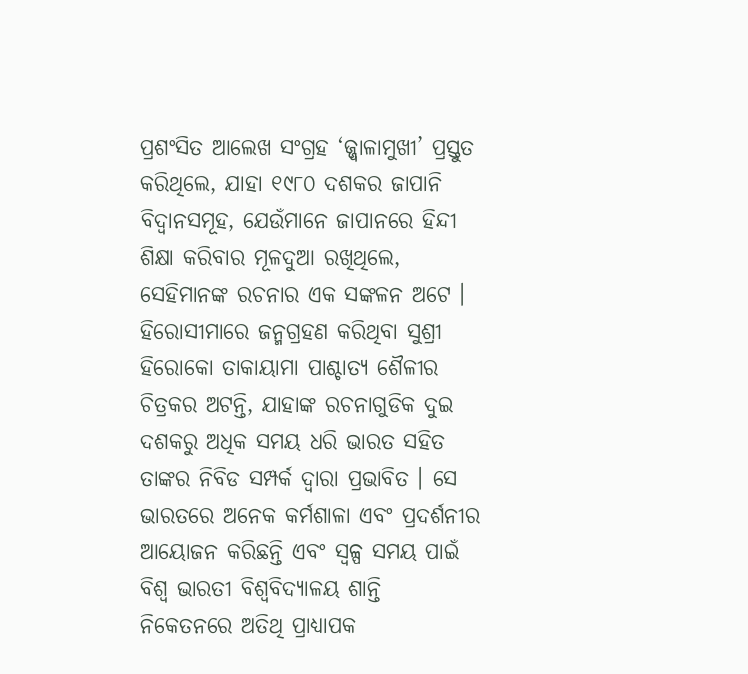ପ୍ରଶଂସିତ ଆଲେଖ ସଂଗ୍ରହ ‘ଜ୍ଜ୍ୱାଳାମୁଖୀ’ ପ୍ରସ୍ତୁତ କରିଥିଲେ, ଯାହା ୧୯୮୦ ଦଶକର ଜାପାନି ବିଦ୍ୱାନସମୂହ, ଯେଉଁମାନେ ଜାପାନରେ ହିନ୍ଦୀ ଶିକ୍ଷା କରିବାର ମୂଳଦୁଆ ରଖିଥିଲେ, ସେହିମାନଙ୍କ ରଚନାର ଏକ ସଙ୍କଳନ ଅଟେ ।
ହିରୋସୀମାରେ ଜନ୍ମଗ୍ରହଣ କରିଥିବା ସୁଶ୍ରୀ ହିରୋକୋ ତାକାୟାମା ପାଶ୍ଚାତ୍ୟ ଶୈଳୀର ଚିତ୍ରକର ଅଟନ୍ତି, ଯାହାଙ୍କ ରଚନାଗୁଡିକ ଦୁଇ ଦଶକରୁ ଅଧିକ ସମୟ ଧରି ଭାରତ ସହିତ ତାଙ୍କର ନିବିଡ ସମ୍ପର୍କ ଦ୍ୱାରା ପ୍ରଭାବିତ । ସେ ଭାରତରେ ଅନେକ କର୍ମଶାଳା ଏବଂ ପ୍ରଦର୍ଶନୀର ଆୟୋଜନ କରିଛନ୍ତି ଏବଂ ସ୍ୱଳ୍ପ ସମୟ ପାଇଁ ବିଶ୍ୱ ଭାରତୀ ବିଶ୍ୱବିଦ୍ୟାଳୟ ଶାନ୍ତି ନିକେତନରେ ଅତିଥି ପ୍ରାଧ୍ୟାପକ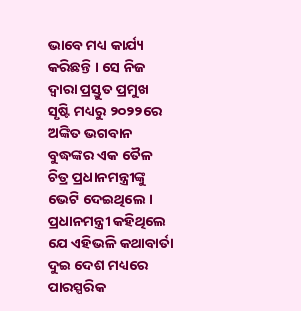ଭାବେ ମଧ୍ୟ କାର୍ଯ୍ୟ କରିଛନ୍ତି । ସେ ନିଜ ଦ୍ୱାରା ପ୍ରସ୍ତୁତ ପ୍ରମୁଖ ସୃଷ୍ଟି ମଧ୍ୟରୁ ୨୦୨୨ରେ ଅଙ୍କିତ ଭଗବାନ ବୁଦ୍ଧଙ୍କର ଏକ ତୈଳ ଚିତ୍ର ପ୍ରଧାନମନ୍ତ୍ରୀଙ୍କୁ ଭେଟି ଦେଇଥିଲେ ।
ପ୍ରଧାନମନ୍ତ୍ରୀ କହିଥିଲେ ଯେ ଏହିଭଳି କଥାବାର୍ତା ଦୁଇ ଦେଶ ମଧ୍ୟରେ ପାରସ୍ପରିକ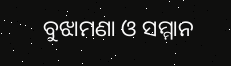ବୁଝାମଣା ଓ ସମ୍ମାନ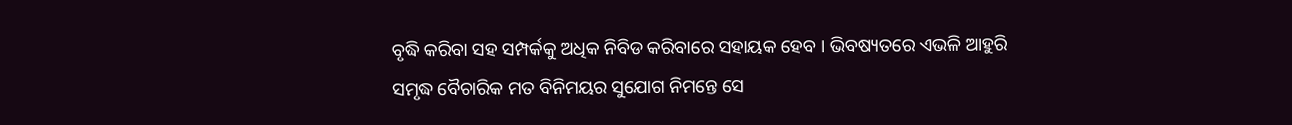ବୃଦ୍ଧି କରିବା ସହ ସମ୍ପର୍କକୁ ଅଧିକ ନିବିଡ କରିବାରେ ସହାୟକ ହେବ । ଭିବଷ୍ୟତରେ ଏଭଳି ଆହୁରି ସମୃଦ୍ଧ ବୈଚାରିକ ମତ ବିନିମୟର ସୁଯୋଗ ନିମନ୍ତେ ସେ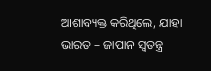ଆଶାବ୍ୟକ୍ତ କରିଥିଲେ, ଯାହା ଭାରତ – ଜାପାନ ସ୍ୱତନ୍ତ୍ର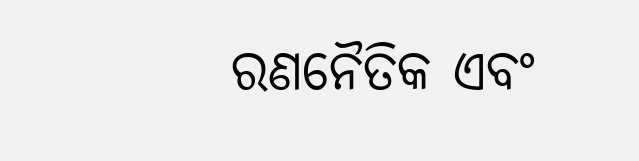ରଣନୈତିକ ଏବଂ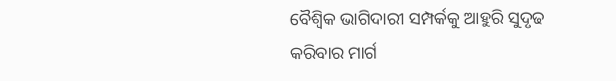ବୈଶ୍ୱିକ ଭାଗିଦାରୀ ସମ୍ପର୍କକୁ ଆହୁରି ସୁଦୃଢ କରିବାର ମାର୍ଗ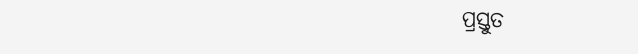ପ୍ରସ୍ତୁତ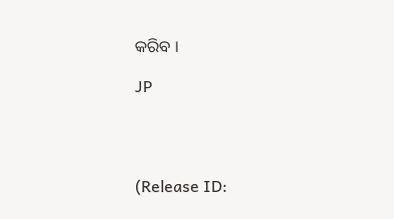କରିବ ।

JP




(Release ID: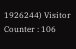1926244) Visitor Counter : 106